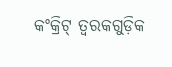କଂକ୍ରିଟ୍ ତ୍ୱରକଗୁଡ଼ିକ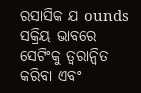ରସାସିକ ଯ ounds ସକ୍ରିୟ ଭାବରେ ସେଟିଂକୁ ତ୍ୱରାନ୍ୱିତ କରିବା ଏବଂ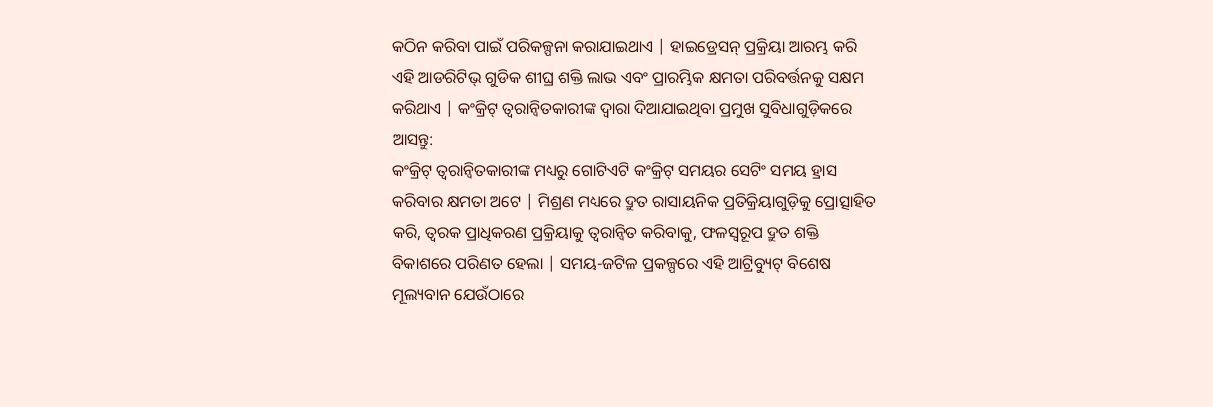କଠିନ କରିବା ପାଇଁ ପରିକଳ୍ପନା କରାଯାଇଥାଏ | ହାଇଡ୍ରେସନ୍ ପ୍ରକ୍ରିୟା ଆରମ୍ଭ କରି ଏହି ଆଡରିଟିଭ୍ ଗୁଡିକ ଶୀଘ୍ର ଶକ୍ତି ଲାଭ ଏବଂ ପ୍ରାରମ୍ଭିକ କ୍ଷମତା ପରିବର୍ତ୍ତନକୁ ସକ୍ଷମ କରିଥାଏ | କଂକ୍ରିଟ୍ ତ୍ୱରାନ୍ୱିତକାରୀଙ୍କ ଦ୍ୱାରା ଦିଆଯାଇଥିବା ପ୍ରମୁଖ ସୁବିଧାଗୁଡ଼ିକରେ ଆସନ୍ତୁ:
କଂକ୍ରିଟ୍ ତ୍ୱରାନ୍ୱିତକାରୀଙ୍କ ମଧ୍ୟରୁ ଗୋଟିଏଟି କଂକ୍ରିଟ୍ ସମୟର ସେଟିଂ ସମୟ ହ୍ରାସ କରିବାର କ୍ଷମତା ଅଟେ | ମିଶ୍ରଣ ମଧ୍ୟରେ ଦ୍ରୁତ ରାସାୟନିକ ପ୍ରତିକ୍ରିୟାଗୁଡ଼ିକୁ ପ୍ରୋତ୍ସାହିତ କରି, ତ୍ୱରକ ପ୍ରାଧିକରଣ ପ୍ରକ୍ରିୟାକୁ ତ୍ୱରାନ୍ୱିତ କରିବାକୁ, ଫଳସ୍ୱରୂପ ଦ୍ରୁତ ଶକ୍ତି ବିକାଶରେ ପରିଣତ ହେଲା | ସମୟ-ଜଟିଳ ପ୍ରକଳ୍ପରେ ଏହି ଆଟ୍ରିବ୍ୟୁଟ୍ ବିଶେଷ ମୂଲ୍ୟବାନ ଯେଉଁଠାରେ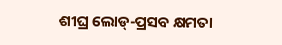ଶୀଘ୍ର ଲୋଡ୍-ପ୍ରସବ କ୍ଷମତା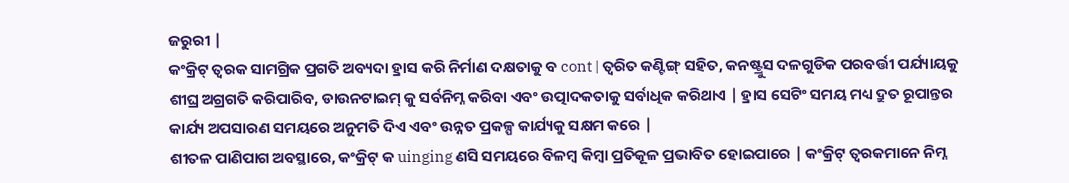ଜରୁରୀ |
କଂକ୍ରିଟ୍ ତ୍ୱରକ ସାମଗ୍ରିକ ପ୍ରଗତି ଅବ୍ୟଦା ହ୍ରାସ କରି ନିର୍ମାଣ ଦକ୍ଷତାକୁ ବ cont | ତ୍ୱରିତ କଣ୍ଟିଙ୍ଗ୍ ସହିତ, କନଷ୍ଟ୍ରୁସ ଦଳଗୁଡିକ ପରବର୍ତ୍ତୀ ପର୍ଯ୍ୟାୟକୁ ଶୀଘ୍ର ଅଗ୍ରଗତି କରିପାରିବ, ଡାଉନଟାଇମ୍ କୁ ସର୍ବନିମ୍ନ କରିବା ଏବଂ ଉତ୍ପାଦକତାକୁ ସର୍ବାଧିକ କରିଥାଏ | ହ୍ରାସ ସେଟିଂ ସମୟ ମଧ୍ୟ ଦ୍ରୁତ ରୂପାନ୍ତର କାର୍ଯ୍ୟ ଅପସାରଣ ସମୟରେ ଅନୁମତି ଦିଏ ଏବଂ ଉନ୍ନତ ପ୍ରକଳ୍ପ କାର୍ଯ୍ୟକୁ ସକ୍ଷମ କରେ |
ଶୀତଳ ପାଣିପାଗ ଅବସ୍ଥାରେ, କଂକ୍ରିଟ୍ କ uinging ଣସି ସମୟରେ ବିଳମ୍ବ କିମ୍ବା ପ୍ରତିକୂଳ ପ୍ରଭାବିତ ହୋଇପାରେ | କଂକ୍ରିଟ୍ ତ୍ୱରକମାନେ ନିମ୍ନ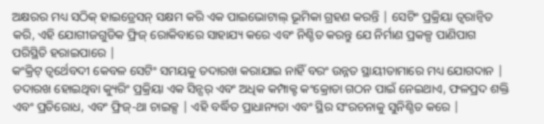ଅକ୍ଷରର ମଧ୍ୟ ସଠିକ୍ ହାଇଡ୍ରେସନ୍ ସକ୍ଷମ କରି ଏକ ପାଇଭୋଟାଲ୍ ଭୂମିକା ଗ୍ରହଣ କରନ୍ତି | ସେଟିଂ ପ୍ରକ୍ରିୟା ତ୍ୱରାନ୍ୱିତ କରି, ଏହି ଯୋଗୀଜଗୁଡିକ ଫ୍ରିଜ୍ ରୋକିବାରେ ସାହାଯ୍ୟ କରେ ଏବଂ ନିଶ୍ଚିତ କରନ୍ତୁ ଯେ ନିର୍ମାଣ ପ୍ରକଳ୍ପ ପାଣିପାଗ ପରିସ୍ଥିତି ହରାଇପାରେ |
କଂକ୍ରିଟ୍ ତ୍ୱର୍ଥେବଦୀ କେବଳ ସେଟିଂ ସମୟକୁ ତଦାରଖ କରାଯାଇ ନାହିଁ ବରଂ ଉନ୍ନତ ସ୍ଥାୟୀତାମାରେ ମଧ୍ୟ ଯୋଗଦାନ | ତଦାରଖ ହୋଇଥିବା କ୍ୟୁରିଂ ପ୍ରକ୍ରିୟା ଏକ ସିନ୍ସର୍ ଏବଂ ଅଧିକ କମ୍ପାକ୍ଟ କଂକ୍ରୋତା ଗଠନ ପାଇଁ ନେଇଥାଏ, ଫଳପ୍ରଦ ଶକ୍ତି ଏବଂ ପ୍ରତିରୋଧ, ଏବଂ ଫ୍ରିଜ୍-ଥା ଚାଇକ୍ସ | ଏହି ବର୍ଦ୍ଧିତ ପ୍ରାଧାନ୍ୟତା ଏବଂ ସ୍ଥିର ସଂରଚନାକୁ ସୁନିଶ୍ଚିତ କରେ |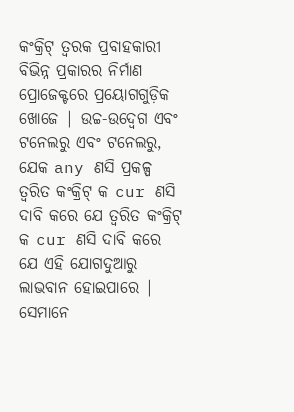କଂକ୍ରିଟ୍ ତ୍ୱରକ ପ୍ରବାହକାରୀ ବିଭିନ୍ନ ପ୍ରକାରର ନିର୍ମାଣ ପ୍ରୋଜେକ୍ଟରେ ପ୍ରୟୋଗଗୁଡ଼ିକ ଖୋଜେ | ଉଚ୍ଚ-ଉଦ୍ବେଗ ଏବଂ ଟନେଲରୁ ଏବଂ ଟନେଲରୁ, ଯେକ any ଣସି ପ୍ରକଳ୍ପ ତ୍ୱରିତ କଂକ୍ରିଟ୍ କ cur ଣସି ଦାବି କରେ ଯେ ତ୍ୱରିତ କଂକ୍ରିଟ୍ କ cur ଣସି ଦାବି କରେ ଯେ ଏହି ଯୋଗଦୁଆରୁ ଲାଭବାନ ହୋଇପାରେ | ସେମାନେ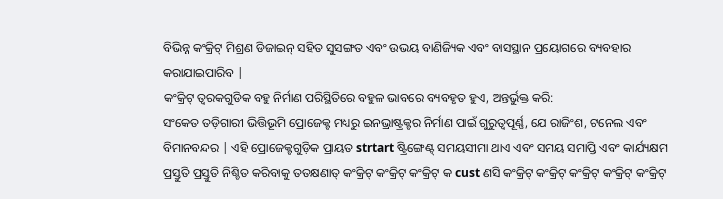ବିଭିନ୍ନ କଂକ୍ରିଟ୍ ମିଶ୍ରଣ ଡିଜାଇନ୍ ସହିତ ସୁସଙ୍ଗତ ଏବଂ ଉଭୟ ବାଣିଜ୍ୟିକ ଏବଂ ବାସସ୍ଥାନ ପ୍ରୟୋଗରେ ବ୍ୟବହାର କରାଯାଇପାରିବ |
କଂକ୍ରିଟ୍ ତ୍ୱରକଗୁଡିକ ବହୁ ନିର୍ମାଣ ପରିସ୍ଥିତିରେ ବହୁଳ ଭାବରେ ବ୍ୟବହୃତ ହୁଏ, ଅନ୍ତର୍ଭୁକ୍ତ କରି:
ସଂକେତ ତଡ଼ିଗାରୀ ଭିତ୍ତିଭୂମି ପ୍ରୋଜେକ୍ଟ ମଧ୍ୟରୁ ଇନଭ୍ରାଷ୍ଟ୍ରକ୍ଟର ନିର୍ମାଣ ପାଇଁ ଗୁରୁତ୍ୱପୂର୍ଣ୍ଣ, ଯେ ରାଜିଂଶ, ଟନେଲ ଏବଂ ବିମାନବନ୍ଦର | ଏହି ପ୍ରୋଜେକ୍ଟଗୁଡ଼ିକ ପ୍ରାୟତ strtart ଷ୍ଟ୍ରିଙ୍ଗେଣ୍ଟ୍ ସମୟସୀମା ଥାଏ ଏବଂ ସମୟ ସମାପ୍ତି ଏବଂ କାର୍ଯ୍ୟକ୍ଷମ ପ୍ରସ୍ତୁତି ପ୍ରସ୍ତୁତି ନିଶ୍ଚିତ କରିବାକୁ ତତକ୍ଷଣାତ୍ କଂକ୍ରିଟ୍ କଂକ୍ରିଟ୍ କଂକ୍ରିଟ୍ କ cust ଣସି କଂକ୍ରିଟ୍ କଂକ୍ରିଟ୍ କଂକ୍ରିଟ୍ କଂକ୍ରିଟ୍ କଂକ୍ରିଟ୍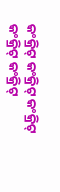କଂକ୍ରିଟ୍ କଂକ୍ରିଟ୍ କଂକ୍ରିଟ୍ କଂକ୍ରିଟ୍ କଂକ୍ରିଟ୍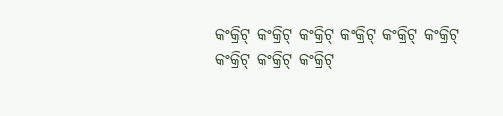କଂକ୍ରିଟ୍ କଂକ୍ରିଟ୍ କଂକ୍ରିଟ୍ କଂକ୍ରିଟ୍ କଂକ୍ରିଟ୍ କଂକ୍ରିଟ୍ କଂକ୍ରିଟ୍ କଂକ୍ରିଟ୍ କଂକ୍ରିଟ୍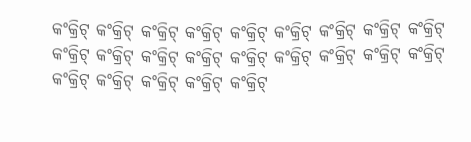କଂକ୍ରିଟ୍ କଂକ୍ରିଟ୍ କଂକ୍ରିଟ୍ କଂକ୍ରିଟ୍ କଂକ୍ରିଟ୍ କଂକ୍ରିଟ୍ କଂକ୍ରିଟ୍ କଂକ୍ରିଟ୍ କଂକ୍ରିଟ୍ କଂକ୍ରିଟ୍ କଂକ୍ରିଟ୍ କଂକ୍ରିଟ୍ କଂକ୍ରିଟ୍ କଂକ୍ରିଟ୍ କଂକ୍ରିଟ୍ କଂକ୍ରିଟ୍ କଂକ୍ରିଟ୍ କଂକ୍ରିଟ୍ କଂକ୍ରିଟ୍ କଂକ୍ରିଟ୍ କଂକ୍ରିଟ୍ କଂକ୍ରିଟ୍ କଂକ୍ରିଟ୍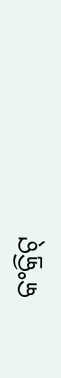କଂକ୍ରିଟ୍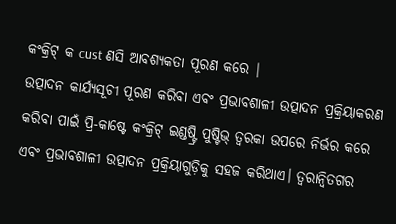କଂକ୍ରିଟ୍ କ cust ଣସି ଆବଶ୍ୟକତା ପୂରଣ କରେ |
ଉତ୍ପାଦନ କାର୍ଯ୍ୟସୂଚୀ ପୂରଣ କରିବା ଏବଂ ପ୍ରଭାବଶାଳୀ ଉତ୍ପାଦନ ପ୍ରକ୍ରିୟାକରଣ କରିବା ପାଇଁ ପ୍ରି-କାଷ୍ଟେ କଂକ୍ରିଟ୍ ଇଣ୍ଡଷ୍ଟ୍ରି ପୁଷ୍ଟିଭ୍ ତ୍ୱରକା ଉପରେ ନିର୍ଭର କରେ ଏବଂ ପ୍ରଭାବଶାଳୀ ଉତ୍ପାଦନ ପ୍ରକ୍ରିୟାଗୁଡ଼ିକୁ ସହଜ କରିଥାଏ। ତ୍ୱରାନ୍ୱିତଗର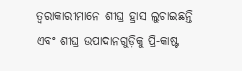ତ୍ୱରାକାରୀମାନେ ଶୀଘ୍ର ହ୍ରାସ ଲୁଚାଇଛନ୍ତି ଏବଂ ଶୀଘ୍ର ଉପାଦାନଗୁଡ଼ିକୁ ପ୍ରି-କାଷ୍ଟ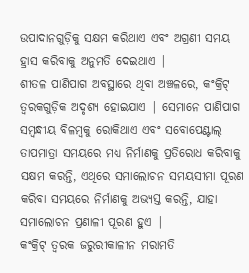ଉପାଦାନଗୁଡ଼ିକୁ ସକ୍ଷମ କରିଥାଏ ଏବଂ ଅଗ୍ରଣୀ ସମୟ ହ୍ରାସ କରିବାକୁ ଅନୁମତି ଦେଇଥାଏ |
ଶୀତଳ ପାଣିପାଗ ଅବସ୍ଥାରେ ଥିବା ଅଞ୍ଚଳରେ, କଂକ୍ରିଟ୍ ତ୍ୱରକଗୁଡ଼ିକ ଅଦୃଶ୍ୟ ହୋଇଯାଏ | ସେମାନେ ପାଣିପାଗ ସମ୍ବନ୍ଧୀୟ ବିଳମ୍ବକୁ ରୋକିଥାଏ ଏବଂ ସବୋପେଣ୍ଟାଲ୍ ତାପମାତ୍ରା ସମୟରେ ମଧ୍ୟ ନିର୍ମାଣକୁ ପ୍ରତିରୋଧ କରିବାକୁ ସକ୍ଷମ କରନ୍ତି, ଏଥିରେ ସମାଲୋଚନ ସମୟସୀମା ପୂରଣ କରିବା ସମୟରେ ନିର୍ମାଣକୁ ଅଭ୍ୟସ୍ତ କରନ୍ତି, ଯାହା ସମାଲୋଚନ ପ୍ରଣାଳୀ ପୂରଣ ହୁଏ |
କଂକ୍ରିଟ୍ ତ୍ୱରକ ଜରୁରୀକାଳୀନ ମରାମତି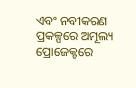ଏବଂ ନବୀକରଣ ପ୍ରକଳ୍ପରେ ଅମୂଲ୍ୟ ପ୍ରୋଜେକ୍ଟରେ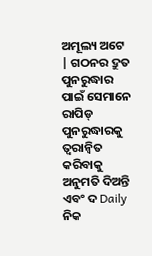ଅମୂଲ୍ୟ ଅଟେ | ଗଠନର ଦ୍ରୁତ ପୁନରୁଦ୍ଧାର ପାଇଁ ସେମାନେ ରାପିଡ୍ ପୁନରୁଦ୍ଧାରକୁ ତ୍ୱରାନ୍ୱିତ କରିବାକୁ ଅନୁମତି ଦିଅନ୍ତି ଏବଂ ଦ Daily ନିକ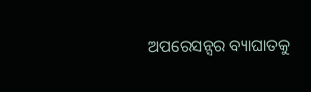ଅପରେସନ୍ସର ବ୍ୟାଘାତକୁ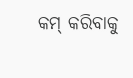କମ୍ କରିବାକୁ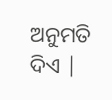ଅନୁମତି ଦିଏ |